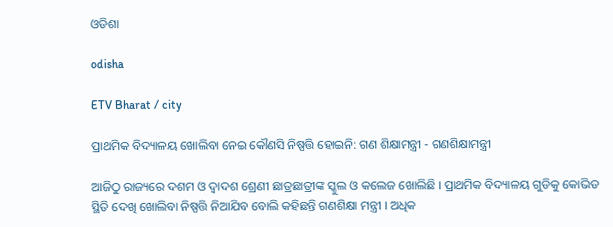ଓଡିଶା

odisha

ETV Bharat / city

ପ୍ରାଥମିକ ବିଦ୍ୟାଳୟ ଖୋଲିବା ନେଇ କୌଣସି ନିଷ୍ପତ୍ତି ହୋଇନି: ଗଣ ଶିକ୍ଷାମନ୍ତ୍ରୀ - ଗଣଶିକ୍ଷାମନ୍ତ୍ରୀ

ଆଜିଠୁ ରାଜ୍ୟରେ ଦଶମ ଓ ଦ୍ୱାଦଶ ଶ୍ରେଣୀ ଛାତ୍ରଛାତ୍ରୀଙ୍କ ସ୍କୁଲ ଓ କଲେଜ ଖୋଲିଛି । ପ୍ରାଥମିକ ବିଦ୍ୟାଳୟ ଗୁଡିକୁ କୋଭିଡ ସ୍ଥିତି ଦେଖି ଖୋଲିବା ନିଷ୍ପତ୍ତି ନିଆଯିବ ବୋଲି କହିଛନ୍ତି ଗଣଶିକ୍ଷା ମନ୍ତ୍ରୀ । ଅଧିକ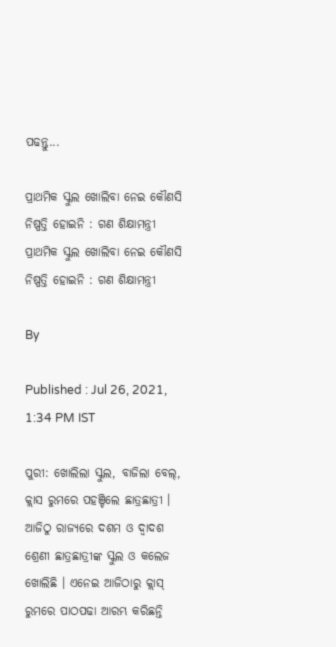ପଢନ୍ତୁ...

ପ୍ରାଥମିକ ସ୍କୁଲ ଖୋଲିବା ନେଇ କୌଣସି ନିଷ୍ପତ୍ତି ହୋଇନି : ଗଣ ଶିକ୍ଷାମନ୍ତ୍ରୀ
ପ୍ରାଥମିକ ସ୍କୁଲ ଖୋଲିବା ନେଇ କୌଣସି ନିଷ୍ପତ୍ତି ହୋଇନି : ଗଣ ଶିକ୍ଷାମନ୍ତ୍ରୀ

By

Published : Jul 26, 2021, 1:34 PM IST

ପୁରୀ: ଖୋଲିଲା ସ୍କୁଲ, ବାଜିଲା ବେଲ୍, କ୍ଲାସ ରୁମରେ ପହଞ୍ଚିଲେ ଛାତ୍ରଛାତ୍ରୀ । ଆଜିଠୁ ରାଜ୍ୟରେ ଦଶମ ଓ ଦ୍ୱାଦଶ ଶ୍ରେଣୀ ଛାତ୍ରଛାତ୍ରୀଙ୍କ ସ୍କୁଲ ଓ କଲେଜ ଖୋଲିଛି । ଏନେଇ ଆଜିଠାରୁ କ୍ଲାସ୍ ରୁମରେ ପାଠପଢା ଆରମ୍ଭ କରିଛନ୍ତି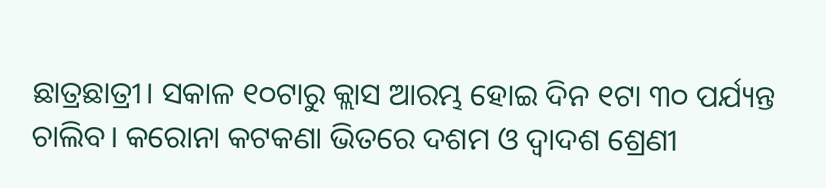ଛାତ୍ରଛାତ୍ରୀ। ସକାଳ ୧୦ଟାରୁ କ୍ଲାସ ଆରମ୍ଭ ହୋଇ ଦିନ ୧ଟା ୩୦ ପର୍ଯ୍ୟନ୍ତ ଚାଲିବ। କରୋନା କଟକଣା ଭିତରେ ଦଶମ ଓ ଦ୍ୱାଦଶ ଶ୍ରେଣୀ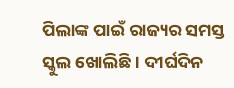ପିଲାଙ୍କ ପାଇଁ ରାଜ୍ୟର ସମସ୍ତ ସ୍କୁଲ ଖୋଲିଛି । ଦୀର୍ଘଦିନ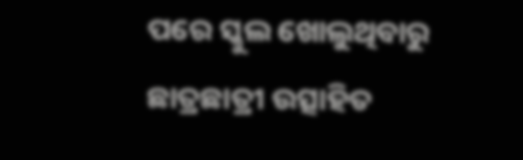ପରେ ସ୍କୁଲ ଖୋଲୁଥିବାରୁ ଛାତ୍ରଛାତ୍ରୀ ଉତ୍ସାହିତ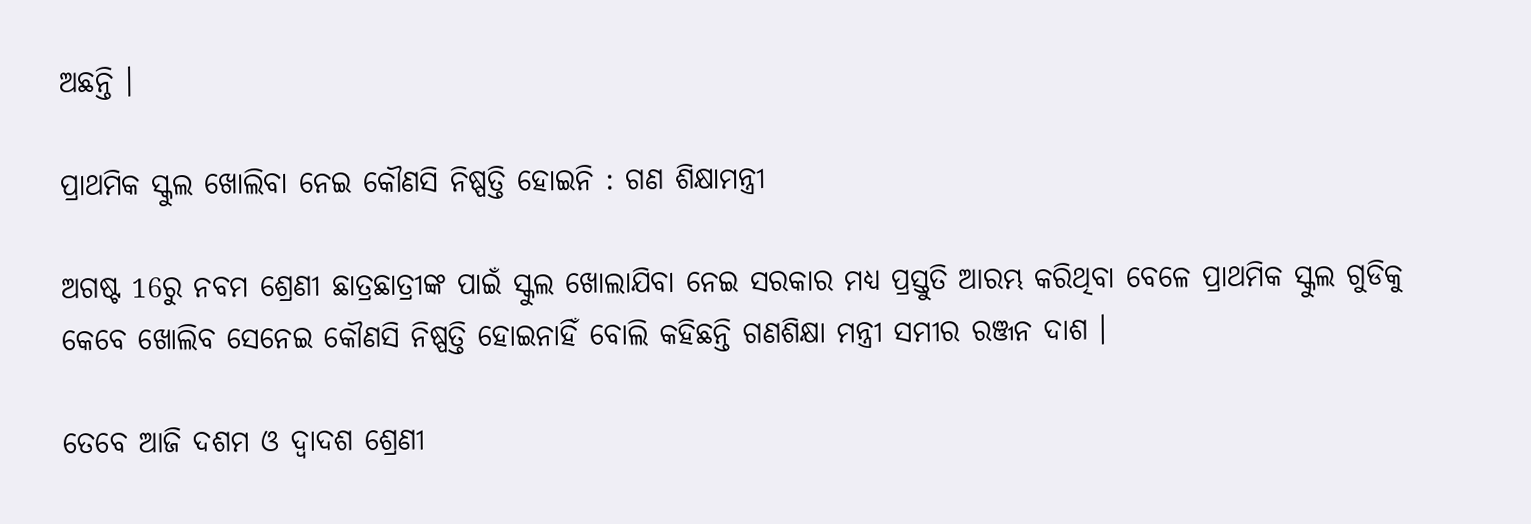ଅଛନ୍ତି ।

ପ୍ରାଥମିକ ସ୍କୁଲ ଖୋଲିବା ନେଇ କୌଣସି ନିଷ୍ପତ୍ତି ହୋଇନି : ଗଣ ଶିକ୍ଷାମନ୍ତ୍ରୀ

ଅଗଷ୍ଟ 16ରୁ ନବମ ଶ୍ରେଣୀ ଛାତ୍ରଛାତ୍ରୀଙ୍କ ପାଇଁ ସ୍କୁଲ ଖୋଲାଯିବା ନେଇ ସରକାର ମଧ୍ୟ ପ୍ରସ୍ତୁତି ଆରମ୍ଭ କରିଥିବା ବେଳେ ପ୍ରାଥମିକ ସ୍କୁଲ ଗୁଡିକୁ କେବେ ଖୋଲିବ ସେନେଇ କୌଣସି ନିଷ୍ପତ୍ତି ହୋଇନାହିଁ ବୋଲି କହିଛନ୍ତି ଗଣଶିକ୍ଷା ମନ୍ତ୍ରୀ ସମୀର ରଞ୍ଜନ ଦାଶ ।

ତେବେ ଆଜି ଦଶମ ଓ ଦ୍ୱାଦଶ ଶ୍ରେଣୀ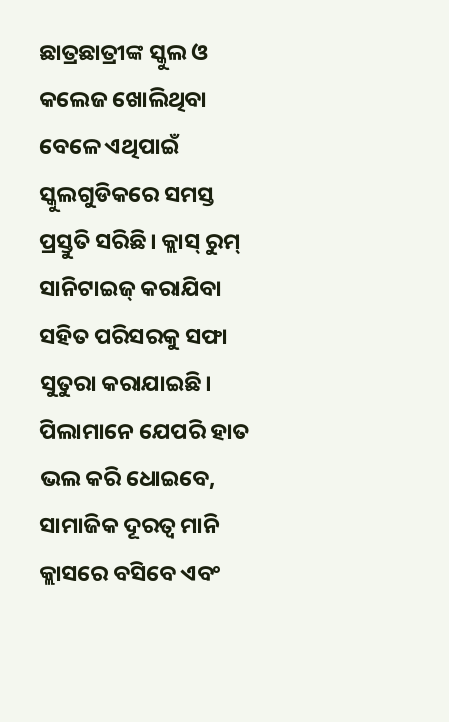ଛାତ୍ରଛାତ୍ରୀଙ୍କ ସ୍କୁଲ ଓ କଲେଜ ଖୋଲିଥିବା ବେଳେ ଏଥିପାଇଁ ସ୍କୁଲଗୁଡିକରେ ସମସ୍ତ ପ୍ରସ୍ତୁତି ସରିଛି। କ୍ଲାସ୍ ରୁମ୍ ସାନିଟାଇଜ୍ କରାଯିବା ସହିତ ପରିସରକୁ ସଫା ସୁତୁରା କରାଯାଇଛି। ପିଲାମାନେ ଯେପରି ହାତ ଭଲ କରି ଧୋଇବେ, ସାମାଜିକ ଦୂରତ୍ୱ ମାନି କ୍ଲାସରେ ବସିବେ ଏବଂ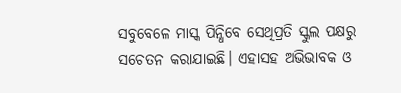ସବୁବେଳେ ମାସ୍କ ପିନ୍ଧିବେ ସେଥିପ୍ରତି ସ୍କୁଲ ପକ୍ଷରୁ ସଚେତନ କରାଯାଇଛି। ଏହାସହ ଅଭିଭାବକ ଓ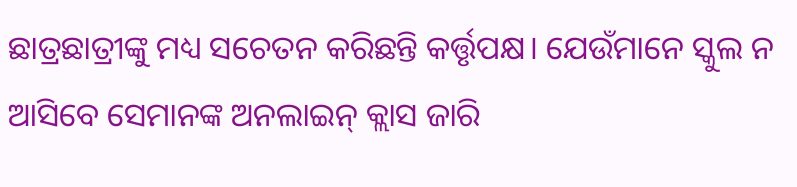ଛାତ୍ରଛାତ୍ରୀଙ୍କୁ ମଧ୍ୟ ସଚେତନ କରିଛନ୍ତି କର୍ତ୍ତୃପକ୍ଷ। ଯେଉଁମାନେ ସ୍କୁଲ ନ ଆସିବେ ସେମାନଙ୍କ ଅନଲାଇନ୍ କ୍ଲାସ ଜାରି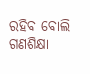ରହିବ ବୋଲି ଗଣଶିକ୍ଷା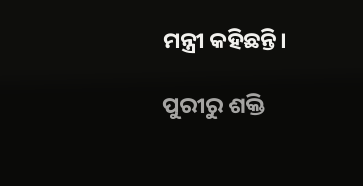ମନ୍ତ୍ରୀ କହିଛନ୍ତି।

ପୁରୀରୁ ଶକ୍ତି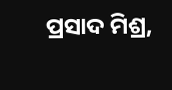ପ୍ରସାଦ ମିଶ୍ର,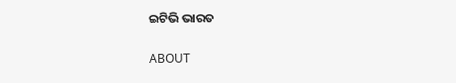ଇଟିଭି ଭାରତ

ABOUT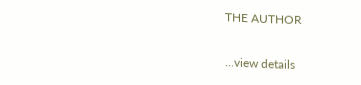THE AUTHOR

...view details